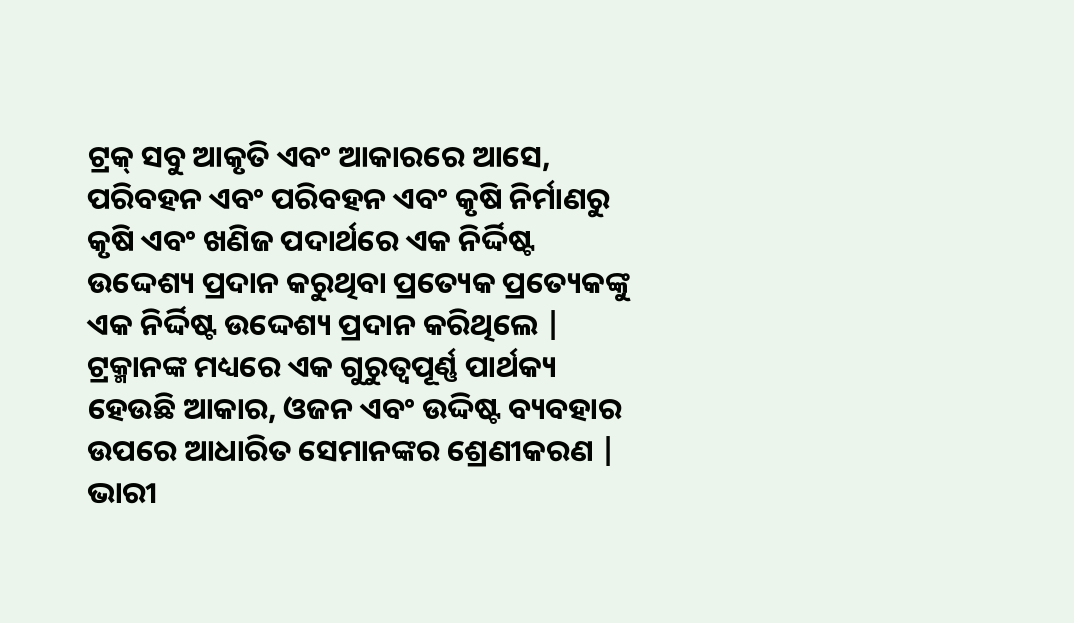ଟ୍ରକ୍ ସବୁ ଆକୃତି ଏବଂ ଆକାରରେ ଆସେ, ପରିବହନ ଏବଂ ପରିବହନ ଏବଂ କୃଷି ନିର୍ମାଣରୁ କୃଷି ଏବଂ ଖଣିଜ ପଦାର୍ଥରେ ଏକ ନିର୍ଦ୍ଦିଷ୍ଟ ଉଦ୍ଦେଶ୍ୟ ପ୍ରଦାନ କରୁଥିବା ପ୍ରତ୍ୟେକ ପ୍ରତ୍ୟେକଙ୍କୁ ଏକ ନିର୍ଦ୍ଦିଷ୍ଟ ଉଦ୍ଦେଶ୍ୟ ପ୍ରଦାନ କରିଥିଲେ | ଟ୍ରକ୍ମାନଙ୍କ ମଧ୍ୟରେ ଏକ ଗୁରୁତ୍ୱପୂର୍ଣ୍ଣ ପାର୍ଥକ୍ୟ ହେଉଛି ଆକାର, ଓଜନ ଏବଂ ଉଦ୍ଦିଷ୍ଟ ବ୍ୟବହାର ଉପରେ ଆଧାରିତ ସେମାନଙ୍କର ଶ୍ରେଣୀକରଣ |
ଭାରୀ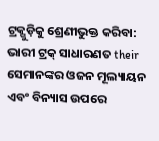ଟ୍ରକ୍ଗୁଡ଼ିକୁ ଶ୍ରେଣୀଭୁକ୍ତ କରିବା:
ଭାରୀ ଟ୍ରକ୍ ସାଧାରଣତ their ସେମାନଙ୍କର ଓଜନ ମୂଲ୍ୟାୟନ ଏବଂ ବିନ୍ୟାସ ଉପରେ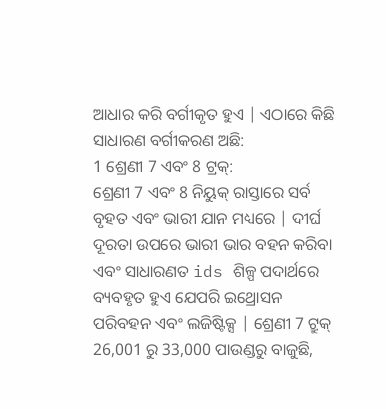ଆଧାର କରି ବର୍ଗୀକୃତ ହୁଏ | ଏଠାରେ କିଛି ସାଧାରଣ ବର୍ଗୀକରଣ ଅଛି:
1 ଶ୍ରେଣୀ 7 ଏବଂ 8 ଟ୍ରକ୍:
ଶ୍ରେଣୀ 7 ଏବଂ 8 ନିୟୁକ୍ ରାସ୍ତାରେ ସର୍ବ ବୃହତ ଏବଂ ଭାରୀ ଯାନ ମଧ୍ୟରେ | ଦୀର୍ଘ ଦୂରତା ଉପରେ ଭାରୀ ଭାର ବହନ କରିବା ଏବଂ ସାଧାରଣତ ids ଶିଳ୍ପ ପଦାର୍ଥରେ ବ୍ୟବହୃତ ହୁଏ ଯେପରି ଇଥ୍ରୋସନ ପରିବହନ ଏବଂ ଲଜିଷ୍ଟିକ୍ସ | ଶ୍ରେଣୀ 7 ଟ୍ରୁକ୍ 26,001 ରୁ 33,000 ପାଉଣ୍ଡରୁ ବାଜୁଛି,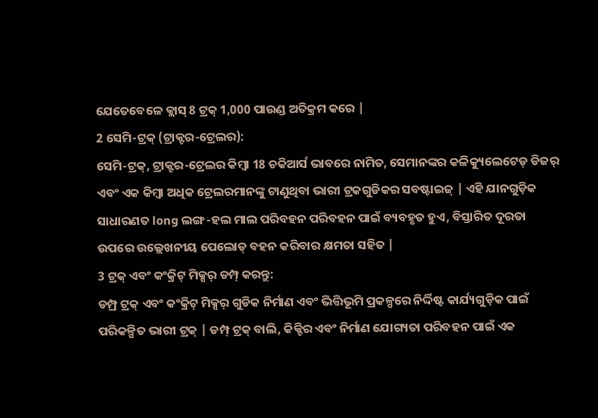ଯେତେବେଳେ କ୍ଲାସ୍ 8 ଟ୍ରକ୍ 1,000 ପାଉଣ୍ଡ ଅତିକ୍ରମ କରେ |
2 ସେମି-ଟ୍ରକ୍ (ଟ୍ରାକ୍ଟର-ଟ୍ରେଲର):
ସେମି-ଟ୍ରକ୍, ଟ୍ରାକ୍ଟର-ଟ୍ରେଲର କିମ୍ବା 18 ଚକିଆର୍ସ ଭାବରେ ନାମିତ, ସେମାନଙ୍କର କଳିକ୍ୟୁଲେଟେଡ୍ ଡିଜର୍ ଏବଂ ଏକ କିମ୍ବା ଅଧିକ ଟ୍ରେଲରମାନଙ୍କୁ ଟାଣୁଥିବା ଭାରୀ ଟ୍ରକଗୁଡିକର ସବଷ୍ଟାଇଜ୍ | ଏହି ଯାନଗୁଡ଼ିକ ସାଧାରଣତ long ଲଙ୍ଗ-ହଲ ମାଲ ପରିବହନ ପରିବହନ ପାଇଁ ବ୍ୟବହୃତ ହୁଏ, ବିସ୍ତାରିତ ଦୂରତା ଉପରେ ଉଲ୍ଲେଖନୀୟ ପେଲୋଡ୍ ବହନ କରିବାର କ୍ଷମତା ସହିତ |
3 ଟ୍ରକ୍ ଏବଂ କଂକ୍ରିଟ୍ ମିକ୍ସର୍ ଡମ୍ପ୍ କରନ୍ତୁ:
ଡମ୍ପ୍ର ଟ୍ରକ୍ ଏବଂ କଂକ୍ରିଟ୍ ମିକ୍ସର୍ ଗୁଡିକ ନିର୍ମାଣ ଏବଂ ଭିତ୍ତିଭୂମି ପ୍ରକଳ୍ପରେ ନିର୍ଦ୍ଦିଷ୍ଟ କାର୍ଯ୍ୟଗୁଡ଼ିକ ପାଇଁ ପରିକଳ୍ପିତ ଭାରୀ ଟ୍ରକ୍ | ଡମ୍ପ୍ ଟ୍ରକ୍ ବାଲି, କିକ୍ଚିର ଏବଂ ନିର୍ମାଣ ଯୋଗ୍ୟତା ପରିବହନ ପାଇଁ ଏକ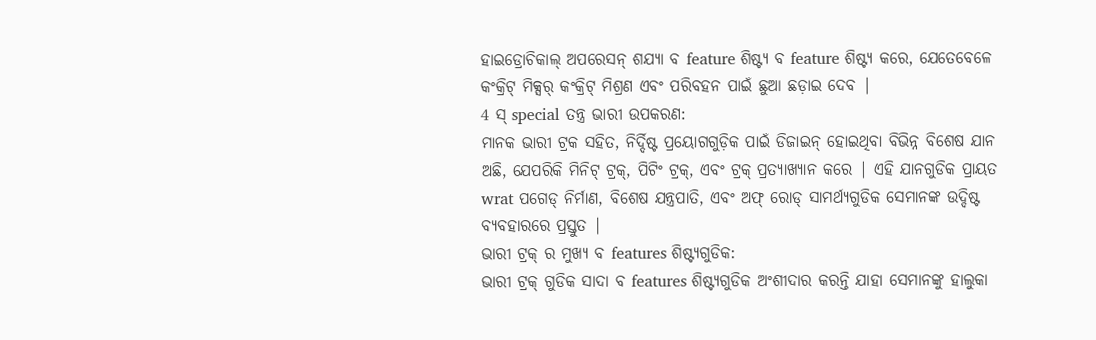ହାଇଡ୍ରୋଚିକାଲ୍ ଅପରେସନ୍ ଶଯ୍ୟା ବ feature ଶିଷ୍ଟ୍ୟ ବ feature ଶିଷ୍ଟ୍ୟ କରେ, ଯେତେବେଳେ କଂକ୍ରିଟ୍ ମିକ୍ସର୍ କଂକ୍ରିଟ୍ ମିଶ୍ରଣ ଏବଂ ପରିବହନ ପାଇଁ ଛୁଆ ଛଡ଼ାଇ ଦେବ |
4 ସ୍ special ତନ୍ତ୍ର ଭାରୀ ଉପକରଣ:
ମାନକ ଭାରୀ ଟ୍ରକ ସହିତ, ନିର୍ଦ୍ଦିଷ୍ଟ ପ୍ରୟୋଗଗୁଡ଼ିକ ପାଇଁ ଡିଜାଇନ୍ ହୋଇଥିବା ବିଭିନ୍ନ ବିଶେଷ ଯାନ ଅଛି, ଯେପରିକି ମିନିଟ୍ ଟ୍ରକ୍, ପିଟିଂ ଟ୍ରକ୍, ଏବଂ ଟ୍ରକ୍ ପ୍ରତ୍ୟାଖ୍ୟାନ କରେ | ଏହି ଯାନଗୁଡିକ ପ୍ରାୟତ wrat ପଗେଡ୍ ନିର୍ମାଣ, ବିଶେଷ ଯନ୍ତ୍ରପାତି, ଏବଂ ଅଫ୍ ରୋଡ୍ ସାମର୍ଥ୍ୟଗୁଡିକ ସେମାନଙ୍କ ଉଦ୍ଦିଷ୍ଟ ବ୍ୟବହାରରେ ପ୍ରସ୍ତୁତ |
ଭାରୀ ଟ୍ରକ୍ ର ମୁଖ୍ୟ ବ features ଶିଷ୍ଟ୍ୟଗୁଡିକ:
ଭାରୀ ଟ୍ରକ୍ ଗୁଡିକ ସାଦା ବ features ଶିଷ୍ଟ୍ୟଗୁଡିକ ଅଂଶୀଦାର କରନ୍ତି ଯାହା ସେମାନଙ୍କୁ ହାଲୁକା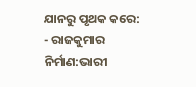ଯାନରୁ ପୃଥକ କରେ:
- ରାଜକୁମାର ନିର୍ମାଣ:ଭାରୀ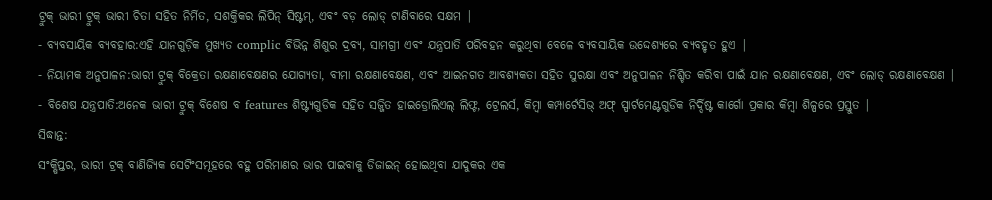ଟ୍ରୁକ୍ ଭାରୀ ଟ୍ରୁକ୍ ଭାରୀ ଚିତା ସହିତ ନିର୍ମିତ, ସଶକ୍ତିକର ଲିପିନ୍ ସିଷ୍ଟମ୍, ଏବଂ ବଡ଼ ଲୋଡ୍ ଟାଣିବାରେ ସକ୍ଷମ |
- ବ୍ୟବସାୟିକ ବ୍ୟବହାର:ଏହି ଯାନଗୁଡ଼ିକ ମୁଖ୍ୟତ complic ବିଭିନ୍ନ ଶିଶୁର ଦ୍ରବ୍ୟ, ସାମଗ୍ରୀ ଏବଂ ଯନ୍ତ୍ରପାତି ପରିବହନ କରୁଥିବା ବେଳେ ବ୍ୟବସାୟିକ ଉଦ୍ଦେଶ୍ୟରେ ବ୍ୟବହୃତ ହୁଏ |
- ନିୟାମକ ଅନୁପାଳନ:ଭାରୀ ଟ୍ରୁକ୍ ବିକ୍ରେତା ରକ୍ଷଣାବେକ୍ଷଣର ଯୋଗ୍ୟତା, ବୀମା ରକ୍ଷଣାବେକ୍ଷଣ, ଏବଂ ଆଇନଗତ ଆବଶ୍ୟକତା ସହିତ ସୁରକ୍ଷା ଏବଂ ଅନୁପାଳନ ନିଶ୍ଚିତ କରିବା ପାଇଁ ଯାନ ରକ୍ଷଣାବେକ୍ଷଣ, ଏବଂ ଲୋଡ୍ ରକ୍ଷଣାବେକ୍ଷଣ |
- ବିଶେଷ ଯନ୍ତ୍ରପାତି:ଅନେକ ଭାରୀ ଟ୍ରୁକ୍ ବିଶେଷ ବ features ଶିଷ୍ଟ୍ୟଗୁଡିକ ସହିତ ସଜ୍ଜିତ ହାଇଡ୍ରୋଲିଏଲ୍ ଲିଫ୍ଟ, ଟ୍ରେଲର୍ସ, କିମ୍ବା କମ୍ପାର୍ଟେସିଭ୍ ଅଫ୍ ସ୍ପାର୍ଟମେଣ୍ଟଗୁଡିକ ନିର୍ଦ୍ଦିଷ୍ଟ କାର୍ଗୋ ପ୍ରକାର କିମ୍ବା ଶିଳ୍ପରେ ପ୍ରସ୍ତୁତ |
ସିଦ୍ଧାନ୍ତ:
ସଂକ୍ଷିପ୍ତର, ଭାରୀ ଟ୍ରକ୍ ବାଣିଜ୍ୟିକ ସେଟିଂସମୂହରେ ବହୁ ପରିମାଣର ଭାର ପାଇବାକୁ ଡିଜାଇନ୍ ହୋଇଥିବା ଯାଦୁକର ଏକ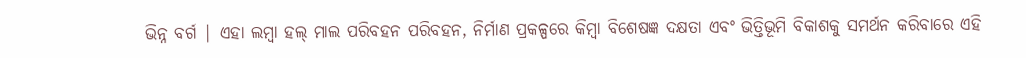ଭିନ୍ନ ବର୍ଗ | ଏହା ଲମ୍ୱା ହଲ୍ ମାଲ ପରିବହନ ପରିବହନ, ନିର୍ମାଣ ପ୍ରକଳ୍ପରେ କିମ୍ବା ବିଶେଷଜ୍ଞ ଦକ୍ଷତା ଏବଂ ଭିତ୍ତିଭୂମି ବିକାଶକୁ ସମର୍ଥନ କରିବାରେ ଏହି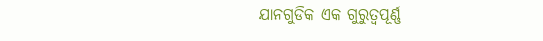ଯାନଗୁଡିକ ଏକ ଗୁରୁତ୍ୱପୂର୍ଣ୍ଣ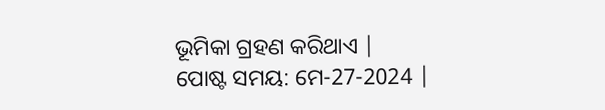ଭୂମିକା ଗ୍ରହଣ କରିଥାଏ |
ପୋଷ୍ଟ ସମୟ: ମେ-27-2024 |